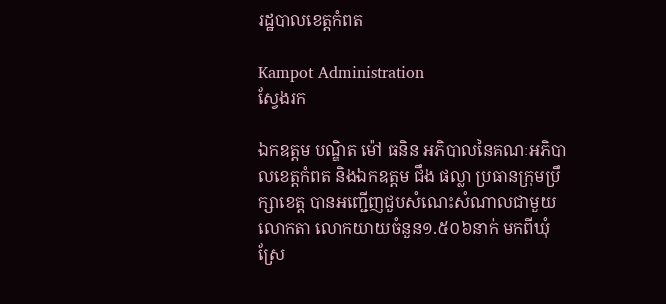រដ្ឋបាលខេត្តកំពត

Kampot Administration
ស្វែងរក

ឯកឧត្តម បណ្ឌិត ម៉ៅ ធនិន អភិបាលនៃគណៈអភិបាលខេត្តកំពត និងឯកឧត្តម ជឹង ផល្លា ប្រធានក្រុមប្រឹក្សាខេត្ត បានអញ្ជើញជួបសំណេះសំណាលជាមួយលោកតា លោកយាយចំនួន១.៥០៦នាក់ មកពីឃុំស្រែ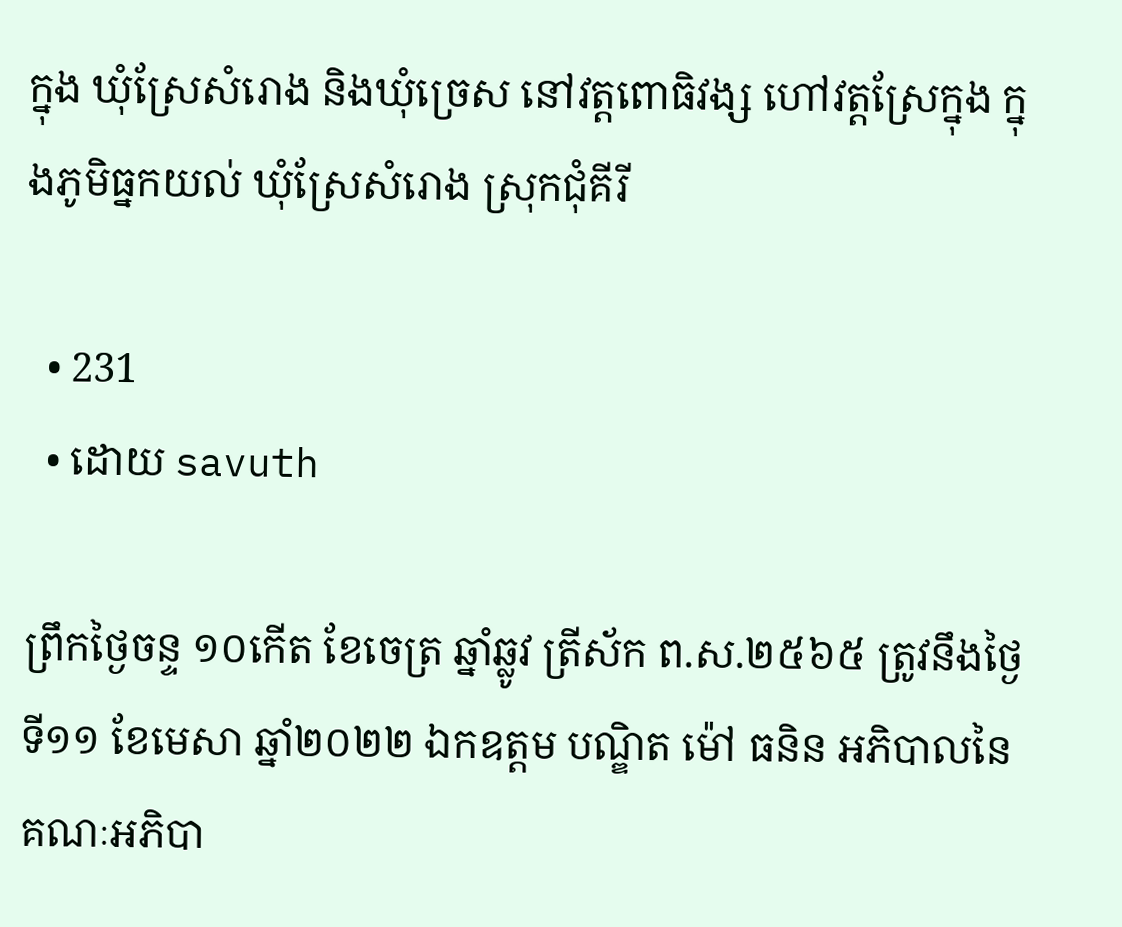ក្នុង ឃុំស្រែសំរោង និងឃុំច្រេស នៅវត្តពោធិវង្ស ហៅវត្តស្រែក្នុង ក្នុងភូមិធ្នកយល់ ឃុំស្រែសំរោង ស្រុកជុំគីរី

  • 231
  • ដោយ savuth

ព្រឹកថ្ងៃចន្ទ ១០កើត ខែចេត្រ ឆ្នាំឆ្លូវ ត្រីស័ក ព.ស.២៥៦៥ ត្រូវនឹងថ្ងៃទី១១ ខែមេសា ឆ្នាំ២០២២ ឯកឧត្តម បណ្ឌិត ម៉ៅ ធនិន អភិបាលនៃគណៈអភិបា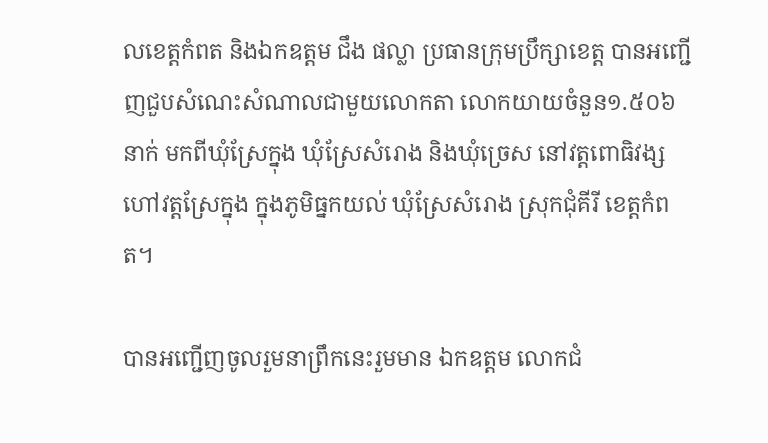លខេត្តកំពត និងឯកឧត្តម ជឹង ផល្លា ប្រធានក្រុមប្រឹក្សាខេត្ត បានអញ្ជើញជួបសំណេះសំណាលជាមួយលោកតា លោកយាយចំនួន១.៥០៦នាក់ មកពីឃុំស្រែក្នុង ឃុំស្រែសំរោង និងឃុំច្រេស នៅវត្តពោធិវង្ស ហៅវត្តស្រែក្នុង ក្នុងភូមិធ្នកយល់ ឃុំស្រែសំរោង ស្រុកជុំគីរី ខេត្តកំពត។

បានអញ្ជើញចូលរួមនាព្រឹកនេះរួមមាន ឯកឧត្តម លោកជំ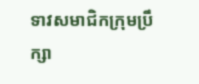ទាវសមាជិកក្រុមប្រឹក្សា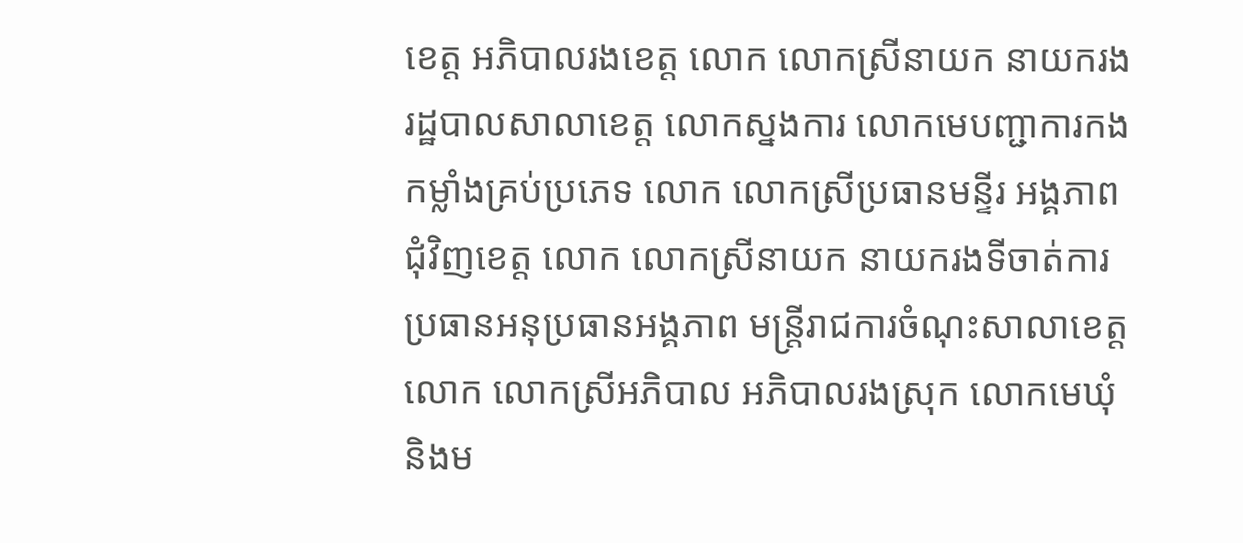ខេត្ត អភិបាលរងខេត្ត លោក លោកស្រីនាយក នាយករងរដ្ឋបាលសាលាខេត្ត លោកស្នងការ លោកមេបញ្ជាការកងកម្លាំងគ្រប់ប្រភេទ លោក លោកស្រីប្រធានមន្ទីរ អង្គភាពជុំវិញខេត្ត លោក លោកស្រីនាយក នាយករងទីចាត់ការ ប្រធានអនុប្រធានអង្គភាព មន្ត្រីរាជការចំណុះសាលាខេត្ត លោក លោកស្រីអភិបាល អភិបាលរងស្រុក លោកមេឃុំ និងម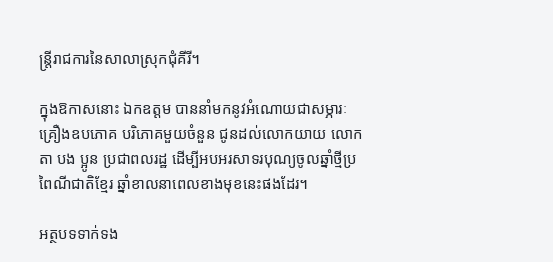ន្ត្រីរាជការនៃសាលាស្រុកជុំគីរី។

ក្នុងឱកាសនោះ ឯកឧត្តម បាននាំមកនូវអំណោយជាសម្ភារៈ គ្រឿងឧបភោគ បរិភោគមួយចំនួន ជូនដល់លោកយាយ លោកតា បង ប្អូន ប្រជាពលរដ្ឋ ដើម្បីអបអរសាទរបុណ្យចូលឆ្នាំថ្មីប្រពៃណីជាតិខ្មែរ ឆ្នាំខាលនាពេលខាងមុខនេះផងដែរ។

អត្ថបទទាក់ទង